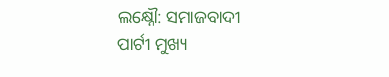ଲକ୍ଷ୍ନୌ: ସମାଜବାଦୀ ପାର୍ଟୀ ମୁଖ୍ୟ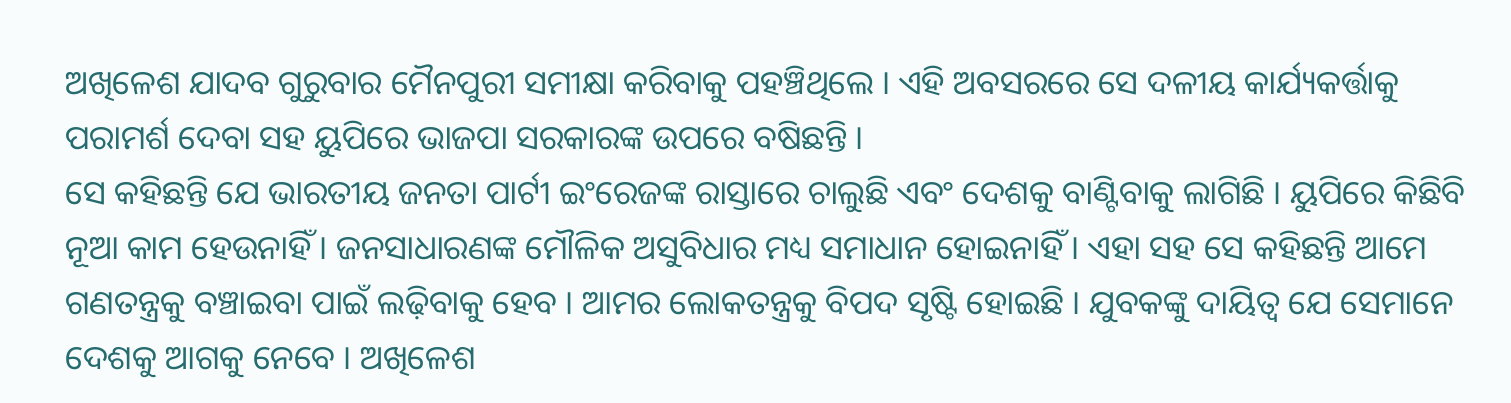ଅଖିଳେଶ ଯାଦବ ଗୁରୁବାର ମୈନପୁରୀ ସମୀକ୍ଷା କରିବାକୁ ପହଞ୍ଚିଥିଲେ । ଏହି ଅବସରରେ ସେ ଦଳୀୟ କାର୍ଯ୍ୟକର୍ତ୍ତାକୁ ପରାମର୍ଶ ଦେବା ସହ ୟୁପିରେ ଭାଜପା ସରକାରଙ୍କ ଉପରେ ବଷିଛନ୍ତି ।
ସେ କହିଛନ୍ତି ଯେ ଭାରତୀୟ ଜନତା ପାର୍ଟୀ ଇଂରେଜଙ୍କ ରାସ୍ତାରେ ଚାଲୁଛି ଏବଂ ଦେଶକୁ ବାଣ୍ଟିବାକୁ ଲାଗିଛି । ୟୁପିରେ କିଛିବି ନୂଆ କାମ ହେଉନାହିଁ । ଜନସାଧାରଣଙ୍କ ମୌଳିକ ଅସୁବିଧାର ମଧ୍ୟ ସମାଧାନ ହୋଇନାହିଁ । ଏହା ସହ ସେ କହିଛନ୍ତି ଆମେ ଗଣତନ୍ତ୍ରକୁ ବଞ୍ଚାଇବା ପାଇଁ ଲଢ଼ିବାକୁ ହେବ । ଆମର ଲୋକତନ୍ତ୍ରକୁ ବିପଦ ସୃଷ୍ଟି ହୋଇଛି । ଯୁବକଙ୍କୁ ଦାୟିତ୍ୱ ଯେ ସେମାନେ ଦେଶକୁ ଆଗକୁ ନେବେ । ଅଖିଳେଶ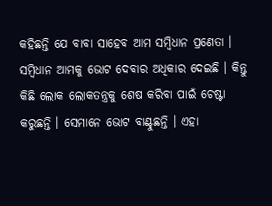କହିଛନ୍ତି ଯେ ବାବା ସାହେବ ଆମ ସମ୍ବିଧାନ ପ୍ରଣେତା । ସମ୍ବିଧାନ ଆମକୁ ଭୋଟ ଦେବାର ଅଧିକାର ଦେଇଛି । କିନ୍ତୁ କିଛି ଲୋକ ଲୋକତନ୍ତ୍ରକୁ ଶେଷ କରିବା ପାଇଁ ଚେଷ୍ଟା କରୁଛନ୍ତି । ସେମାନେ ଭୋଟ ବାଣ୍ଟୁଛନ୍ତି । ଏହା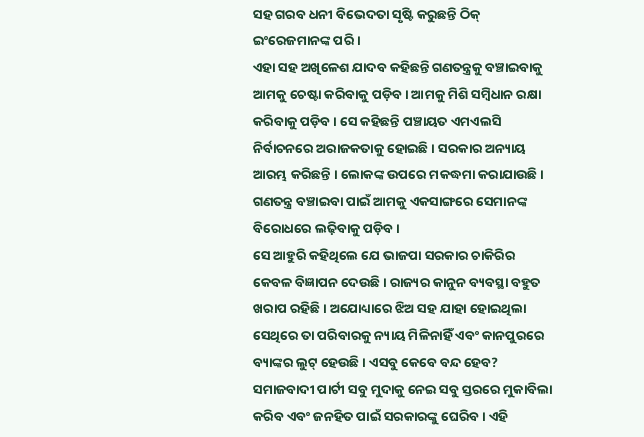ସହ ଗରବ ଧନୀ ବିଭେଦତା ସୃଷ୍ଟି କରୁଛନ୍ତି ଠିକ୍ ଇଂରେଜମାନଙ୍କ ପରି ।
ଏହା ସହ ଅଖିଳେଶ ଯାଦବ କହିଛନ୍ତି ଗଣତନ୍ତ୍ରକୁ ବଞ୍ଚାଇବାକୁ ଆମକୁ ଚେଷ୍ଟା କରିବାକୁ ପଡ଼ିବ । ଆମକୁ ମିଶି ସମ୍ବିଧାନ ରକ୍ଷା କରିବାକୁ ପଡ଼ିବ । ସେ କହିଛନ୍ତି ପଞ୍ଚାୟତ ଏମଏଲସି ନିର୍ବାଚନରେ ଅରାଜକତାକୁ ହୋଇଛି । ସରକାର ଅନ୍ୟାୟ ଆରମ୍ଭ କରିଛନ୍ତି । ଲୋକଙ୍କ ଉପରେ ମକଦ୍ଧମା କରାଯାଉଛି । ଗଣତନ୍ତ୍ର ବଞ୍ଚାଇବା ପାଇଁ ଆମକୁ ଏକସାଙ୍ଗରେ ସେମାନଙ୍କ ବିରୋଧରେ ଲଢ଼ିବାକୁ ପଡ଼ିବ ।
ସେ ଆହୁରି କହିଥିଲେ ଯେ ଭାଜପା ସରକାର ଚାକିରିର କେବଳ ବିଜ୍ଞାପନ ଦେଉଛି । ରାଜ୍ୟର କାନୁନ ବ୍ୟବସ୍ଥା ବହୁତ ଖରାପ ରହିଛି । ଅଯୋଧ୍ୟାରେ ଝିଅ ସହ ଯାହା ହୋଇଥିଲା ସେଥିରେ ତା ପରିବାରକୁ ନ୍ୟାୟ ମିଳିନାହିଁ ଏବଂ କାନପୁରରେ ବ୍ୟାଙ୍କର ଲୁଟ୍ ହେଉଛି । ଏସବୁ କେବେ ବନ୍ଦ ହେବ? ସମାଜବାଦୀ ପାର୍ଟୀ ସବୁ ମୁଦାକୁ ନେଇ ସବୁ ସ୍ତରରେ ମୁକାବିଲା କରିବ ଏବଂ ଜନହିତ ପାଇଁ ସରକାରଙ୍କୁ ଘେରିବ । ଏହି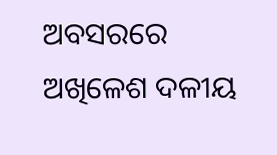ଅବସରରେ ଅଖିଳେଶ ଦଳୀୟ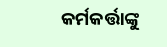କର୍ମକର୍ତ୍ତାଙ୍କୁ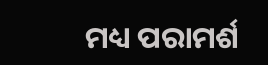ମଧ୍ୟ ପରାମର୍ଶ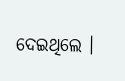ଦେଇଥିଲେ ।